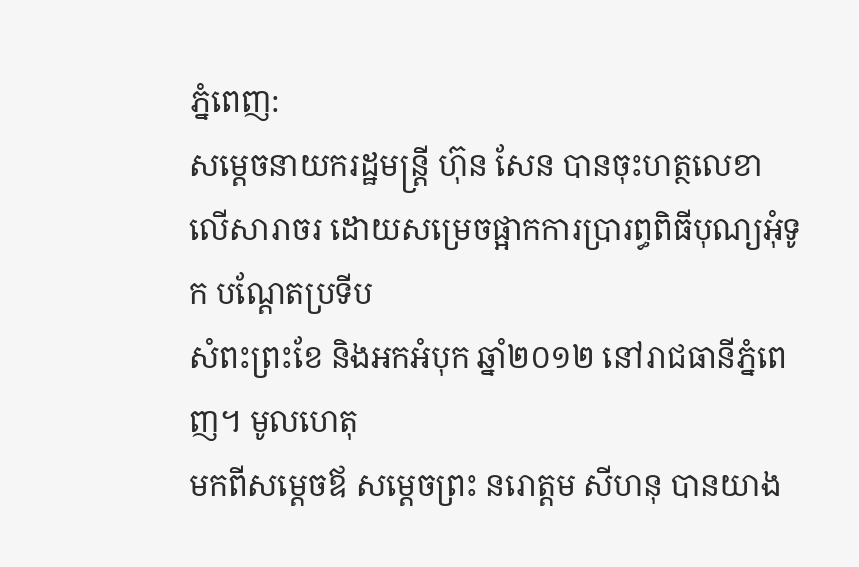ភ្នំពេញ:
សម្តេចនាយករដ្ឋមន្ត្រី ហ៊ុន សែន បានចុះហត្ថលេខា
លើសារាចរ ដោយសម្រេចផ្អាកការប្រារព្ធពិធីបុណ្យអុំទូក បណ្តែតប្រទីប
សំពះព្រះខែ និងអកអំបុក ឆ្នាំ២០១២ នៅរាជធានីភ្នំពេញ។ មូលហេតុ
មកពីសម្តេចឪ សម្តេចព្រះ នរោត្តម សីហនុ បានយាង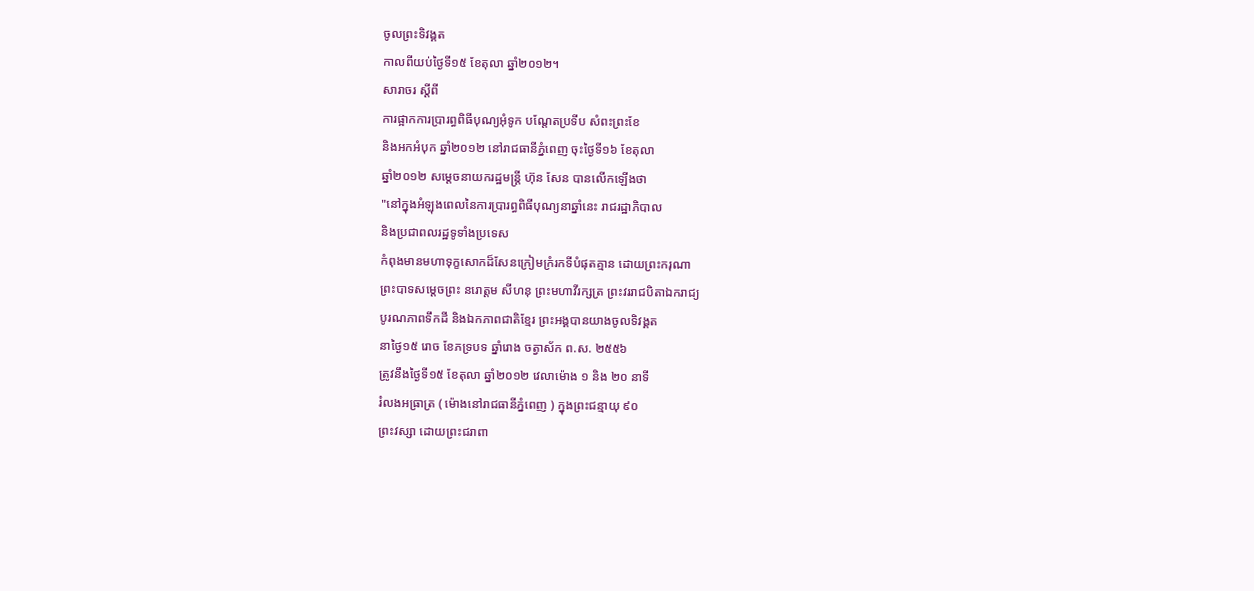ចូលព្រះទិវង្គត
កាលពីយប់ថ្ងៃទី១៥ ខែតុលា ឆ្នាំ២០១២។
សារាចរ ស្តីពី
ការផ្អាកការប្រារព្ធពិធីបុណ្យអុំទូក បណ្តែតប្រទីប សំពះព្រះខែ
និងអកអំបុក ឆ្នាំ២០១២ នៅរាជធានីភ្នំពេញ ចុះថ្ងៃទី១៦ ខែតុលា
ឆ្នាំ២០១២ សម្តេចនាយករដ្ឋមន្ត្រី ហ៊ុន សែន បានលើកឡើងថា
"នៅក្នុងអំឡុងពេលនៃការប្រារព្ធពិធីបុណ្យនាឆ្នាំនេះ រាជរដ្ឋាភិបាល
និងប្រជាពលរដ្ឋទូទាំងប្រទេស
កំពុងមានមហាទុក្ខសោកដ៏សែនក្រៀមក្រំរកទីបំផុតគ្មាន ដោយព្រះករុណា
ព្រះបាទសម្តេចព្រះ នរោត្តម សីហនុ ព្រះមហាវីរក្សត្រ ព្រះវររាជបិតាឯករាជ្យ
បូរណភាពទឹកដី និងឯកភាពជាតិខ្មែរ ព្រះអង្គបានយាងចូលទិវង្គត
នាថ្ងៃ១៥ រោច ខែភទ្របទ ឆ្នាំរោង ចត្វាស័ក ព.ស. ២៥៥៦
ត្រូវនឹងថ្ងៃទី១៥ ខែតុលា ឆ្នាំ២០១២ វេលាម៉ោង ១ និង ២០ នាទី
រំលងអធ្រាត្រ ( ម៉ោងនៅរាជធានីភ្នំពេញ ) ក្នុងព្រះជន្មាយុ ៩០
ព្រះវស្សា ដោយព្រះជរាពា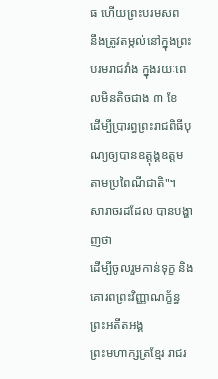ធ ហើយព្រះបរមសព
នឹងត្រូវតម្កល់នៅក្នុងព្រះបរមរាជវាំង ក្នុងរយៈពេលមិនតិចជាង ៣ ខែ
ដើម្បីប្រារព្ធព្រះរាជពិធីបុណ្យឲ្យបានឧត្តុង្គឧត្តម
តាមប្រពៃណីជាតិ"។
សារាចរដដែល បានបង្ហាញថា
ដើម្បីចូលរួមកាន់ទុក្ខ និងគោរពព្រះវិញ្ញាណក្ខ័ន្ធ ព្រះអតីតអង្គ
ព្រះមហាក្សត្រខ្មែរ រាជរ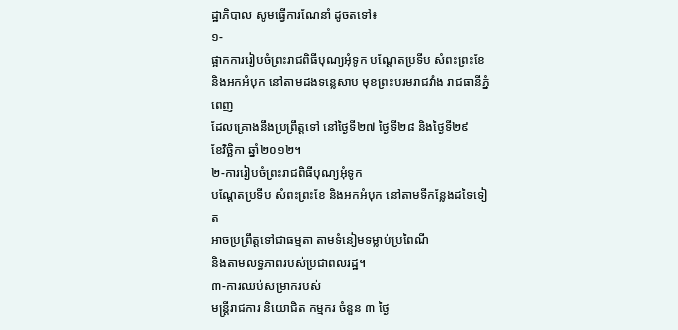ដ្ឋាភិបាល សូមធ្វើការណែនាំ ដូចតទៅ៖
១-
ផ្អាកការរៀបចំព្រះរាជពិធីបុណ្យអុំទូក បណ្តែតប្រទីប សំពះព្រះខែ
និងអកអំបុក នៅតាមដងទន្លេសាប មុខព្រះបរមរាជវាំង រាជធានីភ្នំពេញ
ដែលគ្រោងនឹងប្រព្រឹត្តទៅ នៅថ្ងៃទី២៧ ថ្ងៃទី២៨ និងថ្ងៃទី២៩
ខែវិច្ឆិកា ឆ្នាំ២០១២។
២-ការរៀបចំព្រះរាជពិធីបុណ្យអុំទូក
បណ្តែតប្រទីប សំពះព្រះខែ និងអកអំបុក នៅតាមទីកន្លែងដទៃទៀត
អាចប្រព្រឹត្តទៅជាធម្មតា តាមទំនៀមទម្លាប់ប្រពៃណី
និងតាមលទ្ធភាពរបស់ប្រជាពលរដ្ឋ។
៣-ការឈប់សម្រាករបស់
មន្ត្រីរាជការ និយោជិត កម្មករ ចំនួន ៣ ថ្ងៃ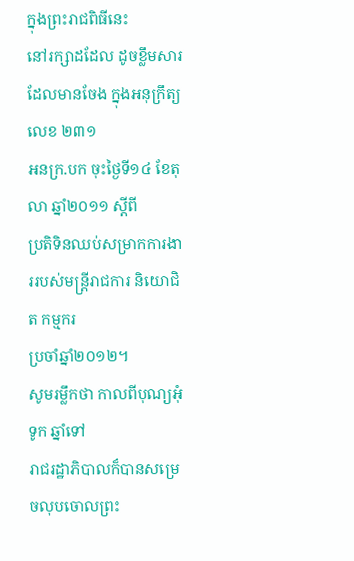ក្នុងព្រះរាជពិធីនេះ
នៅរក្សាដដែល ដូចខ្លឹមសារ ដែលមានចែង ក្នុងអនុក្រឹត្យលេខ ២៣១
អនក្រ.បក ចុះថ្ងៃទី១៤ ខែតុលា ឆ្នាំ២០១១ ស្តីពី
ប្រតិទិនឈប់សម្រាកការងាររបស់មន្ត្រីរាជការ និយោជិត កម្មករ
ប្រចាំឆ្នាំ២០១២។
សូមរម្លឹកថា កាលពីបុណ្យអុំទូក ឆ្នាំទៅ
រាជរដ្ឋាភិបាលក៏បានសម្រេចលុបចោលព្រះ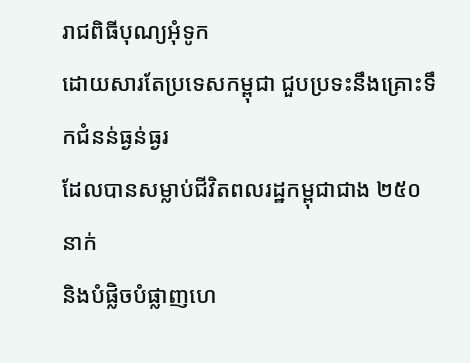រាជពិធីបុណ្យអុំទូក
ដោយសារតែប្រទេសកម្ពុជា ជួបប្រទះនឹងគ្រោះទឹកជំនន់ធ្ងន់ធ្ងរ
ដែលបានសម្លាប់ជីវិតពលរដ្ឋកម្ពុជាជាង ២៥០ នាក់
និងបំផ្លិចបំផ្លាញហេ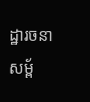ដ្ឋារចនាសម្ព័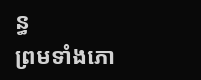ន្ធ
ព្រមទាំងភោ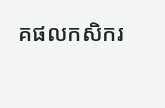គផលកសិករ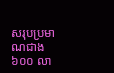សរុបប្រមាណជាង ៦០០ លា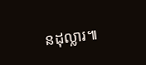នដុល្លារ៕